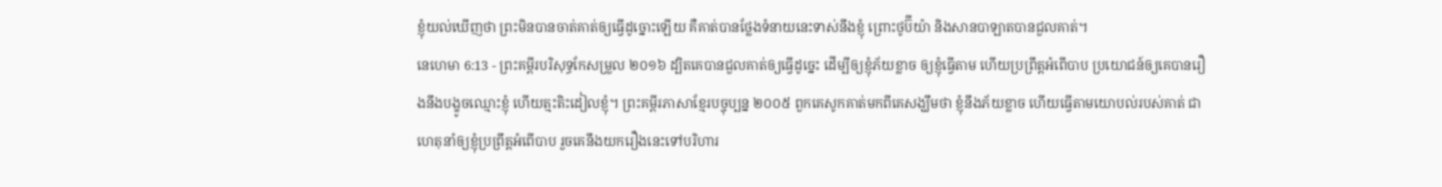ខ្ញុំយល់ឃើញថា ព្រះមិនបានចាត់គាត់ឲ្យធ្វើដូច្នោះឡើយ គឺគាត់បានថ្លែងទំនាយនេះទាស់នឹងខ្ញុំ ព្រោះថូប៊ីយ៉ា និងសានបាឡាតបានជួលគាត់។
នេហេមា 6:13 - ព្រះគម្ពីរបរិសុទ្ធកែសម្រួល ២០១៦ ដ្បិតគេបានជួលគាត់ឲ្យធ្វើដូច្នេះ ដើម្បីឲ្យខ្ញុំភ័យខ្លាច ឲ្យខ្ញុំធ្វើតាម ហើយប្រព្រឹត្តអំពើបាប ប្រយោជន៍ឲ្យគេបានរឿងនឹងបង្ខូចឈ្មោះខ្ញុំ ហើយត្មះតិះដៀលខ្ញុំ។ ព្រះគម្ពីរភាសាខ្មែរបច្ចុប្បន្ន ២០០៥ ពួកគេសូកគាត់មកពីគេសង្ឃឹមថា ខ្ញុំនឹងភ័យខ្លាច ហើយធ្វើតាមយោបល់របស់គាត់ ជាហេតុនាំឲ្យខ្ញុំប្រព្រឹត្តអំពើបាប រួចគេនឹងយករឿងនេះទៅបរិហារ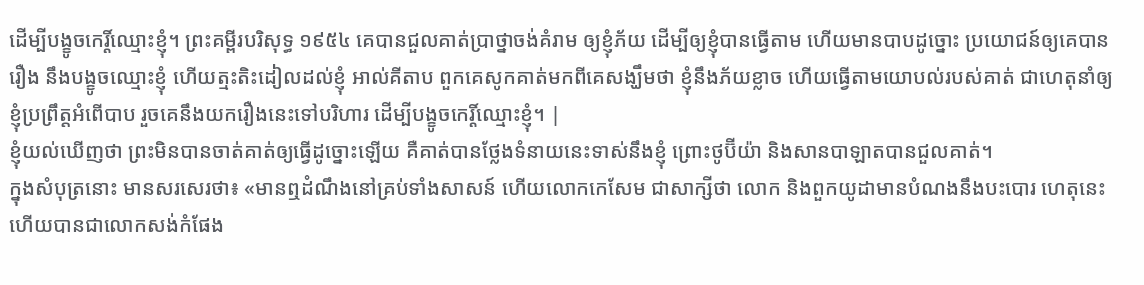ដើម្បីបង្ខូចកេរ្តិ៍ឈ្មោះខ្ញុំ។ ព្រះគម្ពីរបរិសុទ្ធ ១៩៥៤ គេបានជួលគាត់ប្រាថ្នាចង់គំរាម ឲ្យខ្ញុំភ័យ ដើម្បីឲ្យខ្ញុំបានធ្វើតាម ហើយមានបាបដូច្នោះ ប្រយោជន៍ឲ្យគេបានរឿង នឹងបង្ខូចឈ្មោះខ្ញុំ ហើយត្មះតិះដៀលដល់ខ្ញុំ អាល់គីតាប ពួកគេសូកគាត់មកពីគេសង្ឃឹមថា ខ្ញុំនឹងភ័យខ្លាច ហើយធ្វើតាមយោបល់របស់គាត់ ជាហេតុនាំឲ្យខ្ញុំប្រព្រឹត្តអំពើបាប រួចគេនឹងយករឿងនេះទៅបរិហារ ដើម្បីបង្ខូចកេរ្តិ៍ឈ្មោះខ្ញុំ។ |
ខ្ញុំយល់ឃើញថា ព្រះមិនបានចាត់គាត់ឲ្យធ្វើដូច្នោះឡើយ គឺគាត់បានថ្លែងទំនាយនេះទាស់នឹងខ្ញុំ ព្រោះថូប៊ីយ៉ា និងសានបាឡាតបានជួលគាត់។
ក្នុងសំបុត្រនោះ មានសរសេរថា៖ «មានឮដំណឹងនៅគ្រប់ទាំងសាសន៍ ហើយលោកកេសែម ជាសាក្សីថា លោក និងពួកយូដាមានបំណងនឹងបះបោរ ហេតុនេះហើយបានជាលោកសង់កំផែង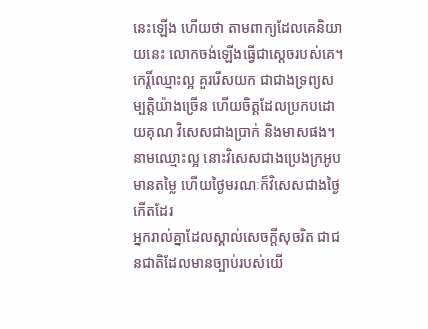នេះឡើង ហើយថា តាមពាក្យដែលគេនិយាយនេះ លោកចង់ឡើងធ្វើជាស្តេចរបស់គេ។
កេរ្តិ៍ឈ្មោះល្អ គួររើសយក ជាជាងទ្រព្យសម្បត្តិយ៉ាងច្រើន ហើយចិត្តដែលប្រកបដោយគុណ វិសេសជាងប្រាក់ និងមាសផង។
នាមឈ្មោះល្អ នោះវិសេសជាងប្រេងក្រអូបមានតម្លៃ ហើយថ្ងៃមរណៈក៏វិសេសជាងថ្ងៃកើតដែរ
អ្នករាល់គ្នាដែលស្គាល់សេចក្ដីសុចរិត ជាជនជាតិដែលមានច្បាប់របស់យើ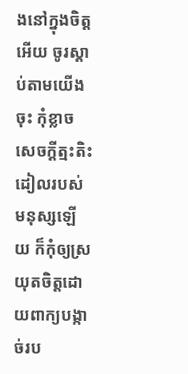ងនៅក្នុងចិត្តអើយ ចូរស្ដាប់តាមយើងចុះ កុំខ្លាចសេចក្ដីត្មះតិះដៀលរបស់មនុស្សឡើយ ក៏កុំឲ្យស្រយុតចិត្តដោយពាក្យបង្កាច់រប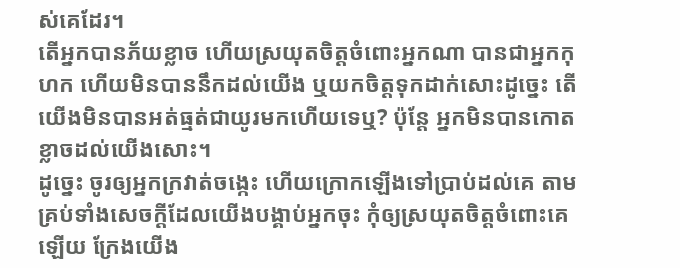ស់គេដែរ។
តើអ្នកបានភ័យខ្លាច ហើយស្រយុតចិត្តចំពោះអ្នកណា បានជាអ្នកកុហក ហើយមិនបាននឹកដល់យើង ឬយកចិត្តទុកដាក់សោះដូច្នេះ តើយើងមិនបានអត់ធ្មត់ជាយូរមកហើយទេឬ? ប៉ុន្តែ អ្នកមិនបានកោតខ្លាចដល់យើងសោះ។
ដូច្នេះ ចូរឲ្យអ្នកក្រវាត់ចង្កេះ ហើយក្រោកឡើងទៅប្រាប់ដល់គេ តាមគ្រប់ទាំងសេចក្ដីដែលយើងបង្គាប់អ្នកចុះ កុំឲ្យស្រយុតចិត្តចំពោះគេឡើយ ក្រែងយើង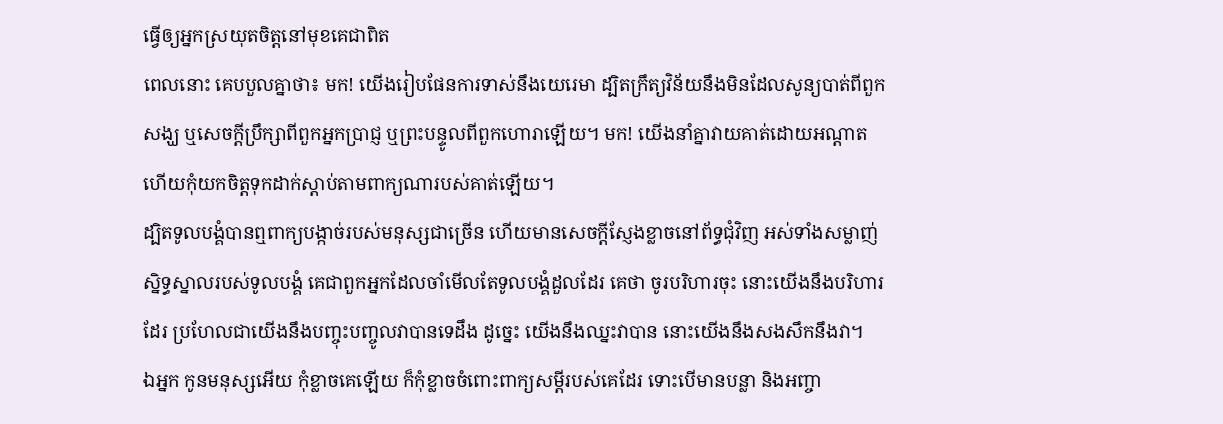ធ្វើឲ្យអ្នកស្រយុតចិត្តនៅមុខគេជាពិត
ពេលនោះ គេបបួលគ្នាថា៖ មក! យើងរៀបផែនការទាស់នឹងយេរេមា ដ្បិតក្រឹត្យវិន័យនឹងមិនដែលសូន្យបាត់ពីពួកសង្ឃ ឬសេចក្ដីប្រឹក្សាពីពួកអ្នកប្រាជ្ញ ឬព្រះបន្ទូលពីពួកហោរាឡើយ។ មក! យើងនាំគ្នាវាយគាត់ដោយអណ្ដាត ហើយកុំយកចិត្តទុកដាក់ស្តាប់តាមពាក្យណារបស់គាត់ឡើយ។
ដ្បិតទូលបង្គំបានឮពាក្យបង្កាច់របស់មនុស្សជាច្រើន ហើយមានសេចក្ដីស្ញែងខ្លាចនៅព័ទ្ធជុំវិញ អស់ទាំងសម្លាញ់ស្និទ្ធស្នាលរបស់ទូលបង្គំ គេជាពួកអ្នកដែលចាំមើលតែទូលបង្គំដួលដែរ គេថា ចូរបរិហារចុះ នោះយើងនឹងបរិហារដែរ ប្រហែលជាយើងនឹងបញ្ចុះបញ្ចូលវាបានទេដឹង ដូច្នេះ យើងនឹងឈ្នះវាបាន នោះយើងនឹងសងសឹកនឹងវា។
ឯអ្នក កូនមនុស្សអើយ កុំខ្លាចគេឡើយ ក៏កុំខ្លាចចំពោះពាក្យសម្ដីរបស់គេដែរ ទោះបើមានបន្លា និងអញ្ចា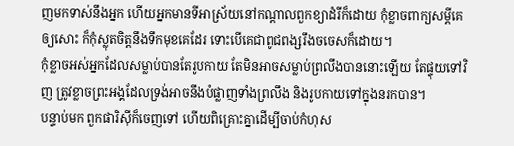ញមកទាស់នឹងអ្នក ហើយអ្នកមានទីអាស្រ័យនៅកណ្ដាលពួកខ្យាដំរីក៏ដោយ កុំខ្លាចពាក្យសម្ដីគេឲ្យសោះ ក៏កុំស្លុតចិត្តនឹងទឹកមុខគេដែរ ទោះបើគេជាពូជពង្សរឹងចចេសក៏ដោយ។
កុំខ្លាចអស់អ្នកដែលសម្លាប់បានតែរូបកាយ តែមិនអាចសម្លាប់ព្រលឹងបាននោះឡើយ តែផ្ទុយទៅវិញ ត្រូវខ្លាចព្រះអង្គដែលទ្រង់អាចនឹងបំផ្លាញទាំងព្រលឹង និងរូបកាយទៅក្នុងនរកបាន។
បន្ទាប់មក ពួកផារិស៊ីក៏ចេញទៅ ហើយពិគ្រោះគ្នាដើម្បីចាប់កំហុស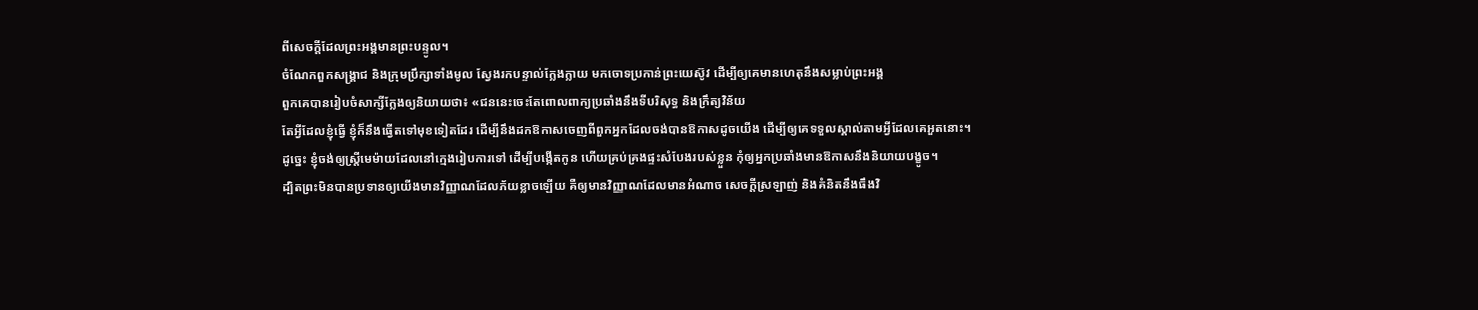ពីសេចក្ដីដែលព្រះអង្គមានព្រះបន្ទូល។
ចំណែកពួកសង្គ្រាជ និងក្រុមប្រឹក្សាទាំងមូល ស្វែងរកបន្ទាល់ក្លែងក្លាយ មកចោទប្រកាន់ព្រះយេស៊ូវ ដើម្បីឲ្យគេមានហេតុនឹងសម្លាប់ព្រះអង្គ
ពួកគេបានរៀបចំសាក្សីក្លែងឲ្យនិយាយថា៖ «ជននេះចេះតែពោលពាក្យប្រឆាំងនឹងទីបរិសុទ្ធ និងក្រឹត្យវិន័យ
តែអ្វីដែលខ្ញុំធ្វើ ខ្ញុំក៏នឹងធ្វើតទៅមុខទៀតដែរ ដើម្បីនឹងដកឱកាសចេញពីពួកអ្នកដែលចង់បានឱកាសដូចយើង ដើម្បីឲ្យគេទទួលស្គាល់តាមអ្វីដែលគេអួតនោះ។
ដូច្នេះ ខ្ញុំចង់ឲ្យស្ត្រីមេម៉ាយដែលនៅក្មេងរៀបការទៅ ដើម្បីបង្កើតកូន ហើយគ្រប់គ្រងផ្ទះសំបែងរបស់ខ្លួន កុំឲ្យអ្នកប្រឆាំងមានឱកាសនឹងនិយាយបង្ខូច។
ដ្បិតព្រះមិនបានប្រទានឲ្យយើងមានវិញ្ញាណដែលភ័យខ្លាចឡើយ គឺឲ្យមានវិញ្ញាណដែលមានអំណាច សេចក្ដីស្រឡាញ់ និងគំនិតនឹងធឹងវិ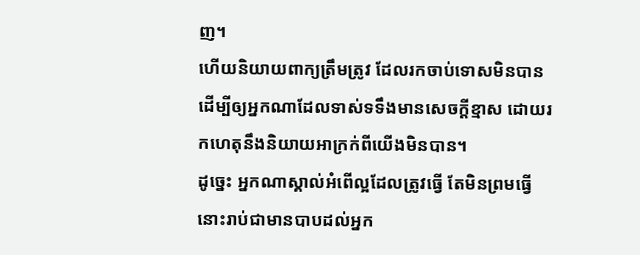ញ។
ហើយនិយាយពាក្យត្រឹមត្រូវ ដែលរកចាប់ទោសមិនបាន ដើម្បីឲ្យអ្នកណាដែលទាស់ទទឹងមានសេចក្ដីខ្មាស ដោយរកហេតុនឹងនិយាយអាក្រក់ពីយើងមិនបាន។
ដូច្នេះ អ្នកណាស្គាល់អំពើល្អដែលត្រូវធ្វើ តែមិនព្រមធ្វើ នោះរាប់ជាមានបាបដល់អ្នក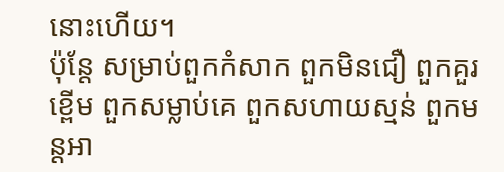នោះហើយ។
ប៉ុន្តែ សម្រាប់ពួកកំសាក ពួកមិនជឿ ពួកគួរខ្ពើម ពួកសម្លាប់គេ ពួកសហាយស្មន់ ពួកមន្តអា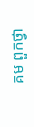គម ពួកថ្វា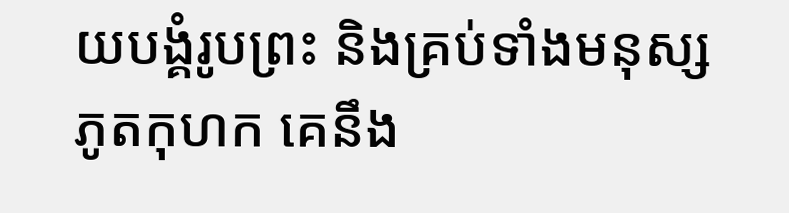យបង្គំរូបព្រះ និងគ្រប់ទាំងមនុស្សភូតកុហក គេនឹង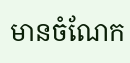មានចំណែក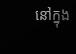នៅក្នុង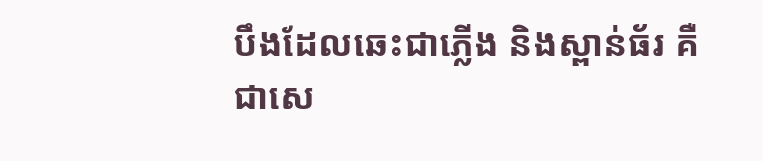បឹងដែលឆេះជាភ្លើង និងស្ពាន់ធ័រ គឺជាសេ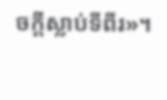ចក្ដីស្លាប់ទីពីរ»។